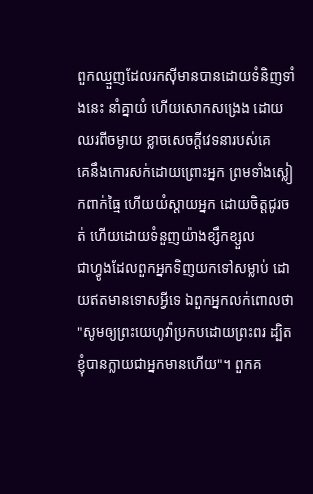ពួកឈ្មួញដែលរកស៊ីមានបានដោយទំនិញទាំងនេះ នាំគ្នាយំ ហើយសោកសង្រេង ដោយឈរពីចម្ងាយ ខ្លាចសេចក្ដីវេទនារបស់គេ
គេនឹងកោរសក់ដោយព្រោះអ្នក ព្រមទាំងស្លៀកពាក់ធ្មៃ ហើយយំស្តាយអ្នក ដោយចិត្តជូរចត់ ហើយដោយទំនួញយ៉ាងខ្សឹកខ្សួល
ជាហ្វូងដែលពួកអ្នកទិញយកទៅសម្លាប់ ដោយឥតមានទោសអ្វីទេ ឯពួកអ្នកលក់ពោលថា "សូមឲ្យព្រះយេហូវ៉ាប្រកបដោយព្រះពរ ដ្បិតខ្ញុំបានក្លាយជាអ្នកមានហើយ"។ ពួកគ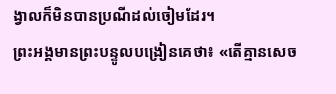ង្វាលក៏មិនបានប្រណីដល់ចៀមដែរ។
ព្រះអង្គមានព្រះបន្ទូលបង្រៀនគេថា៖ «តើគ្មានសេច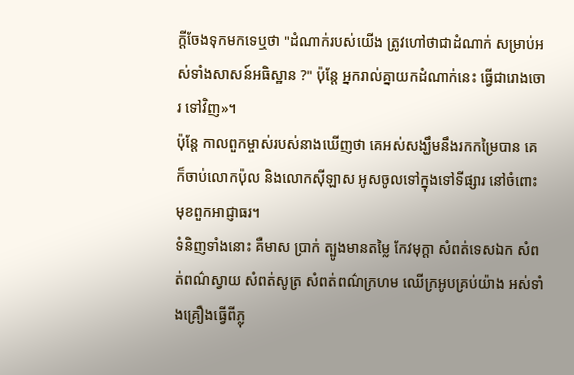ក្តីចែងទុកមកទេឬថា "ដំណាក់របស់យើង ត្រូវហៅថាជាដំណាក់ សម្រាប់អស់ទាំងសាសន៍អធិស្ឋាន ?" ប៉ុន្តែ អ្នករាល់គ្នាយកដំណាក់នេះ ធ្វើជារោងចោរ ទៅវិញ»។
ប៉ុន្តែ កាលពួកម្ចាស់របស់នាងឃើញថា គេអស់សង្ឃឹមនឹងរកកម្រៃបាន គេក៏ចាប់លោកប៉ុល និងលោកស៊ីឡាស អូសចូលទៅក្នុងទៅទីផ្សារ នៅចំពោះមុខពួកអាជ្ញាធរ។
ទំនិញទាំងនោះ គឺមាស ប្រាក់ ត្បូងមានតម្លៃ កែវមុក្តា សំពត់ទេសឯក សំពត់ពណ៌ស្វាយ សំពត់សូត្រ សំពត់ពណ៌ក្រហម ឈើក្រអូបគ្រប់យ៉ាង អស់ទាំងគ្រឿងធ្វើពីភ្លុ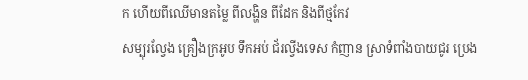ក ហើយពីឈើមានតម្លៃ ពីលង្ហិន ពីដែក និងពីថ្មកែវ
សម្បុរល្វែង គ្រឿងក្រអូប ទឹកអប់ ជ័រល្វីងទេស កំញាន ស្រាទំពាំងបាយជូរ ប្រេង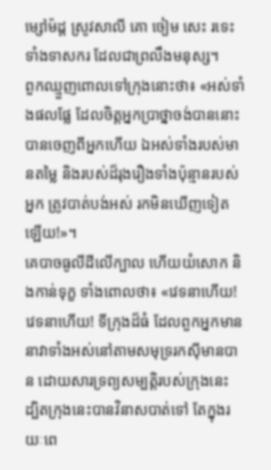ម្សៅម៉ដ្ដ ស្រូវសាលី គោ ចៀម សេះ រទេះ ទាំងទាសករ ដែលជាព្រលឹងមនុស្ស។
ពួកឈ្មួញពោលទៅក្រុងនោះថា៖ «អស់ទាំងផលផ្លែ ដែលចិត្តអ្នកប្រាថ្នាចង់បាននោះ បានចេញពីអ្នកហើយ ឯអស់ទាំងរបស់មានតម្លៃ និងរបស់ដ៏រុងរឿងទាំងប៉ុន្មានរបស់អ្នក ត្រូវបាត់បង់អស់ រកមិនឃើញទៀតឡើយ!»។
គេបាចធូលីដីលើក្បាល ហើយយំសោក និងកាន់ទុក្ខ ទាំងពោលថា៖ «វេទនាហើយ! វេទនាហើយ! ទីក្រុងដ៏ធំ ដែលពួកអ្នកមាននាវាទាំងអស់នៅតាមសមុទ្ររកស៊ីមានបាន ដោយសារទ្រព្យសម្បត្តិរបស់ក្រុងនេះ ដ្បិតក្រុងនេះបានវិនាសបាត់ទៅ តែក្នុងរយៈពេ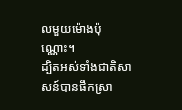លមួយម៉ោងប៉ុណ្ណោះ។
ដ្បិតអស់ទាំងជាតិសាសន៍បានផឹកស្រា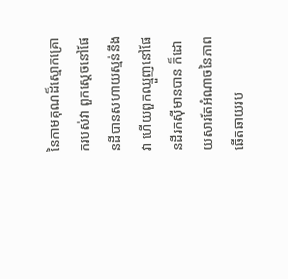នៃកាមគុណដ៏ស្មោកគ្រោករបស់វា ពួកស្តេចនៅផែនដីបានសហាយស្មន់នឹងវា ហើយពួកឈ្មួញនៅផែនដីរកស៊ីមានបាន ក៏ដោយសារតែអំណាចនៃភាពឆើតឆាយរប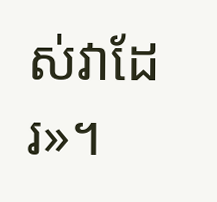ស់វាដែរ»។